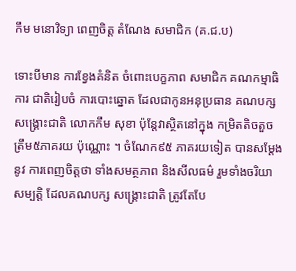កឹម មនោវិទ្យា ពេញចិត្ត តំណែង សមាជិក (គ.ជ.ប)

ទោះបីមាន ការខ្វែងគំនិត ចំពោះបេក្ខភាព សមាជិក គណកម្មាធិការ ជាតិរៀបចំ ការបោះឆ្នោត ដែលជាកូនអនុប្រធាន គណបក្សសង្រ្គោះជាតិ លោកកឹម សុខា ប៉ុន្តែវាស្ថិតនៅក្នុង កម្រិតតិចតួច ត្រឹម៥ភាគរយ ប៉ុណ្ណោះ ។ ចំណែក៩៥ ភាគរយទៀត បានសម្តែងនូវ ការពេញចិត្តថា ទាំងសមត្ថភាព និងសីលធម៌ រួមទាំងចរិយាសម្បត្តិ ដែលគណបក្ស សង្រ្គោះជាតិ ត្រូវតែបែ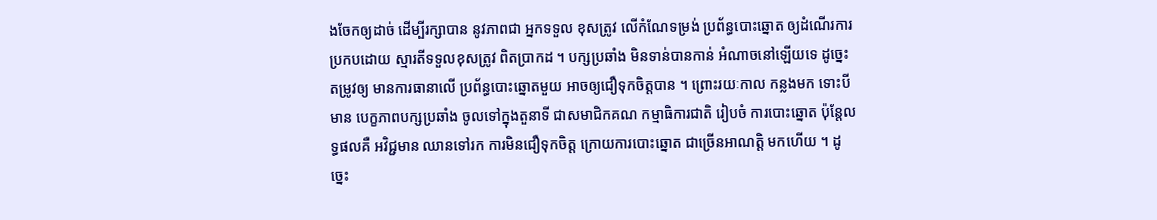ងចែកឲ្យដាច់ ដើម្បីរក្សាបាន នូវភាពជា អ្នកទទួល ខុសត្រូវ លើកំណែទម្រង់ ប្រព័ន្ធបោះឆ្នោត ឲ្យដំណើរការ ប្រកបដោយ ស្មារតីទទួលខុសត្រូវ ពិតប្រាកដ ។ បក្សប្រឆាំង មិនទាន់បានកាន់ អំណាចនៅឡើយទេ ដូច្នេះតម្រូវឲ្យ មានការធានាលើ ប្រព័ន្ធបោះឆ្នោតមួយ អាចឲ្យជឿទុកចិត្តបាន ។ ព្រោះរយៈកាល កន្លងមក ទោះបីមាន បេក្ខភាពបក្សប្រឆាំង ចូលទៅក្នុងតួនាទី ជាសមាជិកគណ កម្មាធិការជាតិ រៀបចំ ការបោះឆ្នោត ប៉ុន្តែលទ្ធផលគឺ អវិជ្ជមាន ឈានទៅរក ការមិនជឿទុកចិត្ត ក្រោយការបោះឆ្នោត ជាច្រើនអាណត្តិ មកហើយ ។ ដូច្នេះ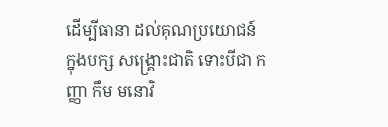ដើម្បីធានា ដល់គុណប្រយោជន៍ ក្នុងបក្ស សង្រ្គោះជាតិ ទោះបីជា កញ្ញា កឹម មនោវិ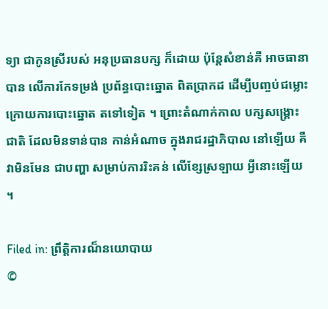ទ្យា ជាកូនស្រីរបស់ អនុប្រធានបក្ស ក៏ដោយ ប៉ុន្តែសំខាន់គឺ អាចធានាបាន លើការកែទម្រង់ ប្រព័ន្ធបោះឆ្នោត ពិតប្រាកដ ដើម្បីបញ្ចប់ជម្លោះ ក្រោយការបោះឆ្នោត តទៅទៀត ។ ព្រោះតំណាក់កាល បក្សសង្រ្គោះជាតិ ដែលមិនទាន់បាន កាន់អំណាច ក្នុងរាជរដ្ឋាភិបាល នៅឡើយ គឺវាមិនមែន ជាបញ្ហា សម្រាប់ការរិះគន់ លើខ្សែស្រឡាយ អ្វីនោះឡើយ ។

Filed in: ព្រឹត្តិការណ៏នយោបាយ
©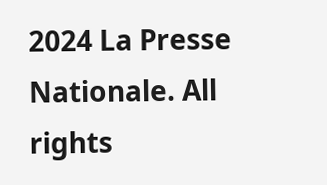2024 La Presse Nationale. All rights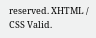reserved. XHTML / CSS Valid.